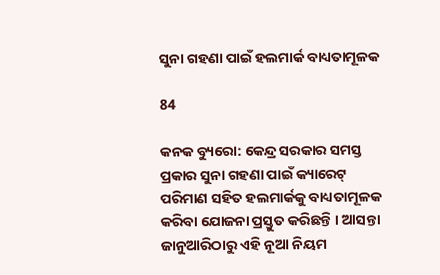ସୁନା ଗହଣା ପାଇଁ ହଲମାର୍କ ବାଧ୍ୟତାମୂଳକ

84

କନକ ବ୍ୟୁରୋ: କେନ୍ଦ୍ର ସରକାର ସମସ୍ତ ପ୍ରକାର ସୁନା ଗହଣା ପାଇଁ କ୍ୟାରେଟ୍ ପରିମାଣ ସହିତ ହଲମାର୍କକୁ ବାଧ୍ୟତାମୂଳକ କରିବା ଯୋଜନା ପ୍ରସ୍ତୁତ କରିଛନ୍ତି । ଆସନ୍ତା ଜାନୁଆରିଠାରୁ ଏହି ନୂଆ ନିୟମ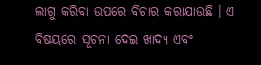ଲାଗୁ କରିବା ଉପରେ ବିଚାର କରାଯାଉଛି । ଏ ବିଷୟରେ ସୂଚନା ଦେଇ ଖାଦ୍ୟ ଏବଂ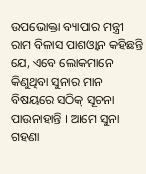ଉପଭୋକ୍ତା ବ୍ୟାପାର ମନ୍ତ୍ରୀ ରାମ ବିଳାସ ପାଶଓ୍ଵାନ କହିଛନ୍ତି ଯେ, ଏବେ ଲୋକମାନେ କିଣୁଥିବା ସୁନାର ମାନ ବିଷୟରେ ସଠିକ୍ ସୂଚନା ପାଉନାହାନ୍ତି । ଆମେ ସୁନା ଗହଣା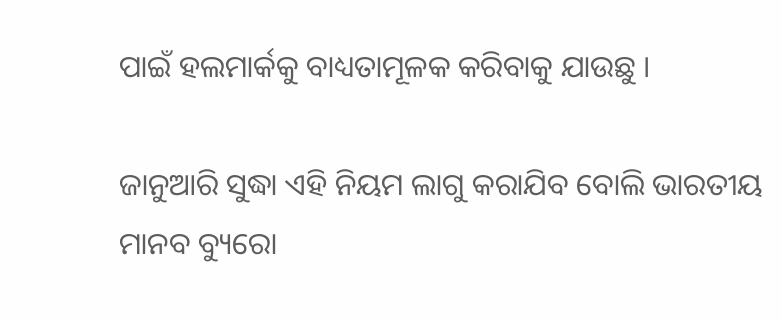ପାଇଁ ହଲମାର୍କକୁ ବାଧ୍ୟତାମୂଳକ କରିବାକୁ ଯାଉଛୁ ।

ଜାନୁଆରି ସୁଦ୍ଧା ଏହି ନିୟମ ଲାଗୁ କରାଯିବ ବୋଲି ଭାରତୀୟ ମାନବ ବ୍ୟୁରୋ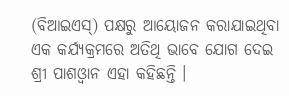(ବିଆଇଏସ୍) ପକ୍ଷରୁ ଆୟୋଜନ କରାଯାଇଥିବା ଏକ କର୍ଯ୍ୟକ୍ରମରେ ଅତିଥି ଭାବେ ଯୋଗ ଦେଇ ଶ୍ରୀ ପାଶଓ୍ଵାନ ଏହା କହିଛନ୍ତି ।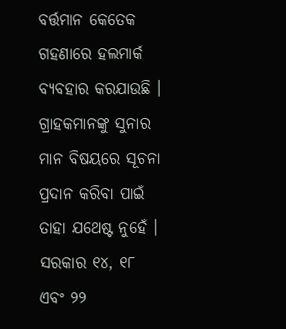ବର୍ତ୍ତମାନ କେତେକ ଗହଣାରେ ହଲମାର୍କ ବ୍ୟବହାର କରଯାଉଛି । ଗ୍ରାହକମାନଙ୍କୁ ସୁନାର ମାନ ବିଷୟରେ ସୂଚନା ପ୍ରଦାନ କରିବା ପାଇଁ ତାହା ଯଥେଷ୍ଟ ନୁହେଁ । ସରକାର ୧୪, ୧୮ ଏବଂ ୨୨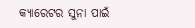କ୍ୟାରେଟର ସୁନା ପାଇଁ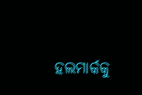ହଲମାର୍କକୁ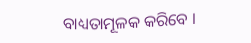ବାଧ୍ୟତାମୂଳକ କରିବେ ।